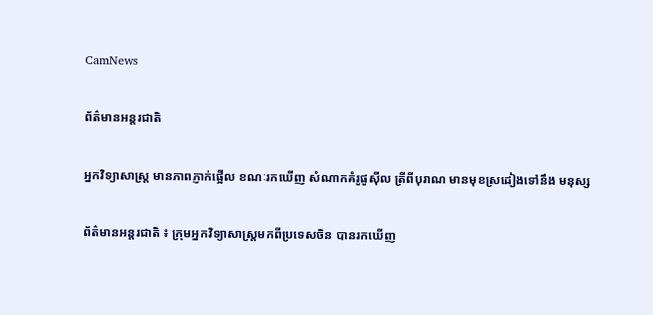CamNews

ព័ត៌មានអន្តរជាតិ

អ្នកវិទ្យាសាស្រ្ត មានភាពភ្ញាក់ផ្អើល ខណៈរកឃើញ សំណាកគំរូផូស៊ីល ត្រីពីបុរាណ មានមុខស្រដៀងទៅនឹង មនុស្ស

ព័ត៌មានអន្តរជាតិ ៖ ក្រុមអ្នកវិទ្យាសាស្រ្តមកពីប្រទេសចិន បានរកឃើញ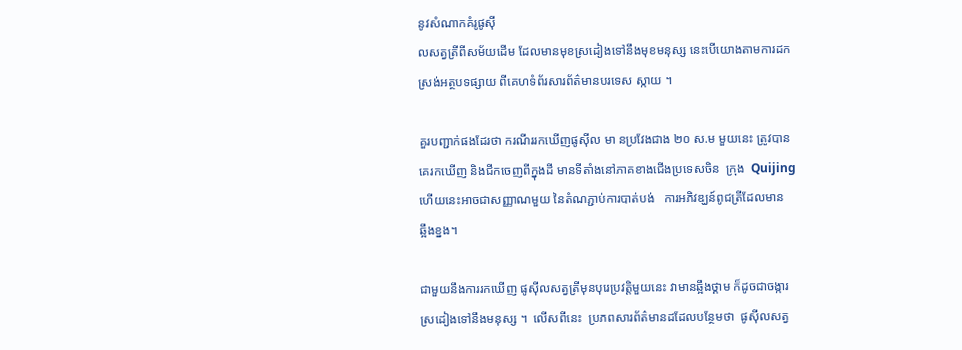នូវសំណាកគំរូផូស៊ី
លសត្វត្រីពីសម័យដើម ដែលមានមុខស្រដៀងទៅនឹងមុខមនុស្ស នេះបើយោងតាមការដក
ស្រង់អត្ថបទផ្សាយ ពីគេហទំព័រសារព័ត៌មានបរទេស ស្កាយ ។

គួរបញ្ជាក់ផងដែរថា ករណីររកឃើញផូស៊ីល មា នប្រវែងជាង ២០ ស.ម មួយនេះ ត្រូវបាន
គេរកឃើញ និងជីកចេញពីក្នុងដី មានទីតាំងនៅភាគខាងជើងប្រទេសចិន  ក្រុង  Quijing
ហើយនេះអាចជាសញ្ញាណមួយ នៃតំណភ្ជាប់ការបាត់បង់   ការអភិវឌ្ឃន៍ពូជត្រីដែលមាន
ឆ្អឹងខ្នង។

ជាមួយនឹងការរកឃើញ ផូស៊ីលសត្វត្រីមុនបុរេប្រវត្តិមួយនេះ វាមានឆ្អឹងថ្គាម ក៏ដូចជាចង្ការ
ស្រដៀងទៅនឹងមនុស្ស ។  លើសពីនេះ  ប្រភពសារព័ត៌មានដដែលបន្ថែមថា  ផូស៊ីលសត្វ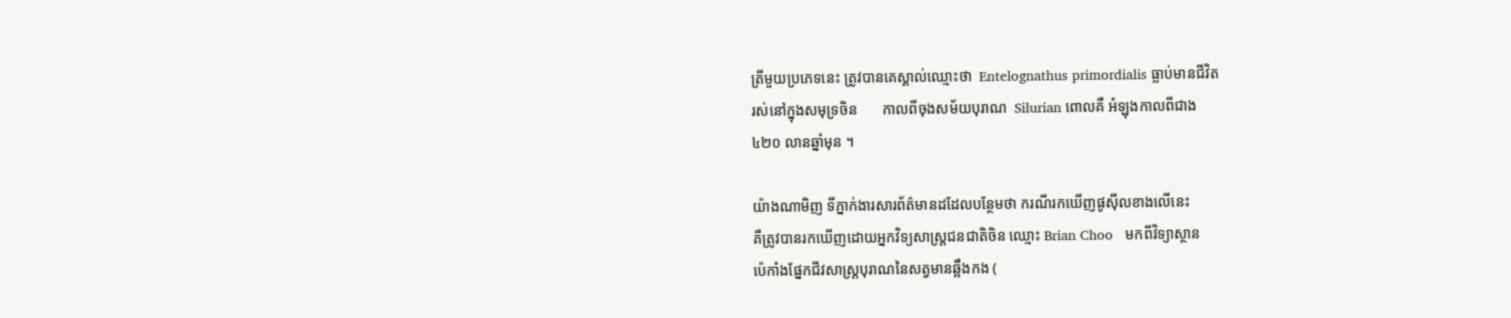ត្រីមួយប្រភេទនេះ ត្រូវបានគេស្គាល់ឈ្មោះថា  Entelognathus primordialis ធ្លាប់មានជីវិត
រស់នៅក្នុងសមុទ្រចិន       កាលពីចុងសម័យបុរាណ  Silurian ពោលគឺ អំឡុងកាលពីជាង
៤២០ លានឆ្នាំមុន ។

យ៉ាងណាមិញ ទីភ្នាក់ងារសារព័ត៌មានដដែលបន្ថែមថា ករណីរកឃើញផូស៊ីលខាងលើនេះ
គឺត្រូវបានរកឃើញដោយអ្នកវិទ្យសាស្រ្តជនជាតិចិន ឈ្មោះ Brian Choo   មកពីវិទ្យាស្ថាន
ប៉េកាំងផ្នែកជីវសាស្រ្តបុរាណនៃសត្វមានឆ្អឹងកង (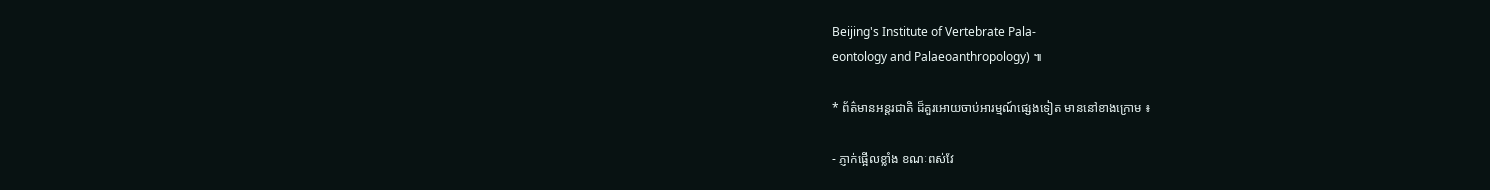Beijing's Institute of Vertebrate Pala-
eontology and Palaeoanthropology) ៕

* ព័ត៌មានអន្តរជាតិ ដ៏គួរអោយចាប់អារម្មណ៍ផ្សេងទៀត មាននៅខាងក្រោម ៖

- ភ្ញាក់ផ្អើលខ្លាំង ខណៈពស់វែ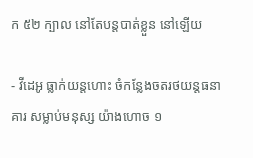ក ៥២ ក្បាល នៅតែបន្តបាត់ខ្លួន នៅឡើយ

- វីដេអូ ធ្លាក់យន្តហោះ ចំកន្លែងចតរថយន្តធនាគារ សម្លាប់មនុស្ស យ៉ាងហោច ១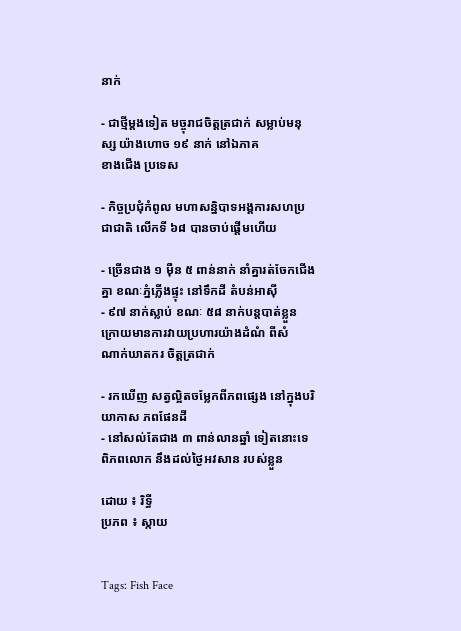នាក់

- ជាថ្មីម្តងទៀត មច្ចុរាជចិត្តត្រជាក់ សម្លាប់មនុស្ស យ៉ាងហោច ១៩ នាក់ នៅឯភាគ
ខាងជើង ប្រទេស

- កិច្ចប្រជុំកំពូល មហាសន្និបាទអង្គការសហប្រជាជាតិ លើកទី ៦៨ បានចាប់ផ្តើមហើយ

- ច្រើនជាង ១ ម៉ឺន ៥ ពាន់នាក់ នាំគ្នារត់ចែកជើងគ្នា ខណៈភ្នំភ្លើងផ្ទុះ នៅទឹកដី តំបន់អាស៊ី
- ៩៧ នាក់ស្លាប់ ខណៈ ៥៨ នាក់បន្តបាត់ខ្លួន ក្រោយមានការវាយប្រហារយ៉ាងដំណំ ពីសំ
ណាក់ឃាតករ ចិត្តត្រជាក់

- រកឃើញ សត្វល្អិតចម្លែកពីភពផ្សេង នៅក្នុងបរិយាកាស ភពផែនដី
- នៅសល់តែជាង ៣ ពាន់លានឆ្នាំ ទៀតនោះទេ ពិភពលោក នឹងដល់ថ្ងៃអវសាន របស់ខ្លួន

ដោយ ៖ រិទ្ធី
ប្រភព ៖ ស្កាយ


Tags: Fish Face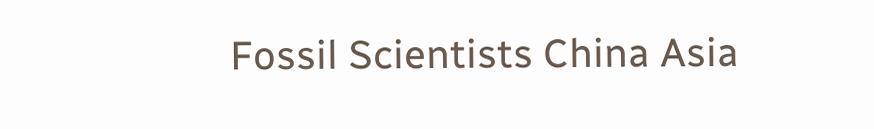Fossil Scientists China Asia